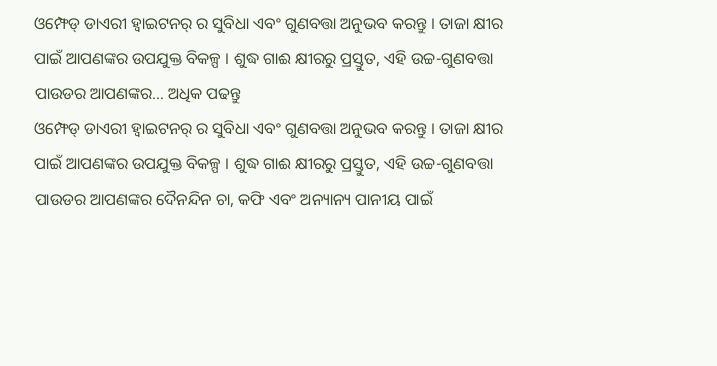ଓମ୍ଫେଡ୍ ଡାଏରୀ ହ୍ୱାଇଟନର୍ ର ସୁବିଧା ଏବଂ ଗୁଣବତ୍ତା ଅନୁଭବ କରନ୍ତୁ । ତାଜା କ୍ଷୀର ପାଇଁ ଆପଣଙ୍କର ଉପଯୁକ୍ତ ବିକଳ୍ପ । ଶୁଦ୍ଧ ଗାଈ କ୍ଷୀରରୁ ପ୍ରସ୍ତୁତ, ଏହି ଉଚ୍ଚ-ଗୁଣବତ୍ତା ପାଉଡର ଆପଣଙ୍କର... ଅଧିକ ପଢନ୍ତୁ
ଓମ୍ଫେଡ୍ ଡାଏରୀ ହ୍ୱାଇଟନର୍ ର ସୁବିଧା ଏବଂ ଗୁଣବତ୍ତା ଅନୁଭବ କରନ୍ତୁ । ତାଜା କ୍ଷୀର ପାଇଁ ଆପଣଙ୍କର ଉପଯୁକ୍ତ ବିକଳ୍ପ । ଶୁଦ୍ଧ ଗାଈ କ୍ଷୀରରୁ ପ୍ରସ୍ତୁତ, ଏହି ଉଚ୍ଚ-ଗୁଣବତ୍ତା ପାଉଡର ଆପଣଙ୍କର ଦୈନନ୍ଦିନ ଚା, କଫି ଏବଂ ଅନ୍ୟାନ୍ୟ ପାନୀୟ ପାଇଁ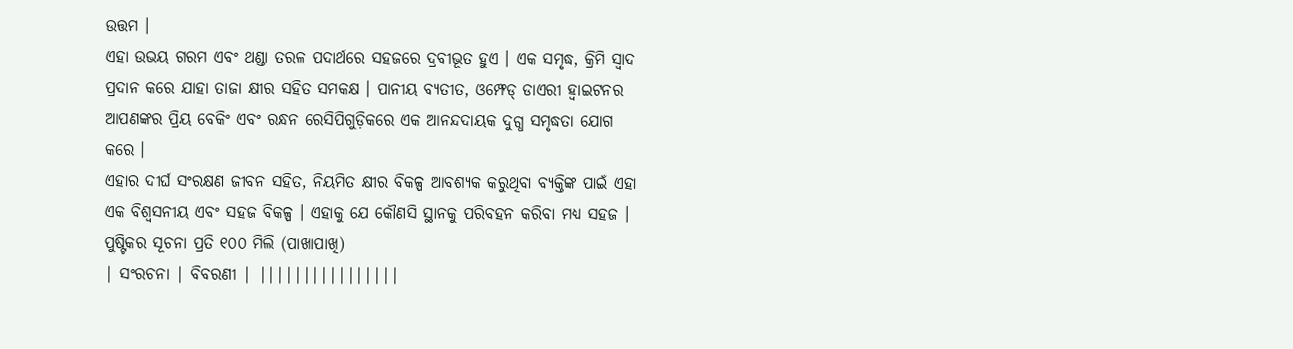ଉତ୍ତମ ।
ଏହା ଉଭୟ ଗରମ ଏବଂ ଥଣ୍ଡା ତରଳ ପଦାର୍ଥରେ ସହଜରେ ଦ୍ରବୀଭୂତ ହୁଏ । ଏକ ସମୃଦ୍ଧ, କ୍ରିମି ସ୍ୱାଦ ପ୍ରଦାନ କରେ ଯାହା ତାଜା କ୍ଷୀର ସହିତ ସମକକ୍ଷ । ପାନୀୟ ବ୍ୟତୀତ, ଓମ୍ଫେଡ୍ ଡାଏରୀ ହ୍ୱାଇଟନର ଆପଣଙ୍କର ପ୍ରିୟ ବେକିଂ ଏବଂ ରନ୍ଧନ ରେସିପିଗୁଡ଼ିକରେ ଏକ ଆନନ୍ଦଦାୟକ ଦୁଗ୍ଧ ସମୃଦ୍ଧତା ଯୋଗ କରେ ।
ଏହାର ଦୀର୍ଘ ସଂରକ୍ଷଣ ଜୀବନ ସହିତ, ନିୟମିତ କ୍ଷୀର ବିକଳ୍ପ ଆବଶ୍ୟକ କରୁଥିବା ବ୍ୟକ୍ତିଙ୍କ ପାଇଁ ଏହା ଏକ ବିଶ୍ୱସନୀୟ ଏବଂ ସହଜ ବିକଳ୍ପ । ଏହାକୁ ଯେ କୌଣସି ସ୍ଥାନକୁ ପରିବହନ କରିବା ମଧ୍ୟ ସହଜ ।
ପୁଷ୍ଟିକର ସୂଚନା ପ୍ରତି ୧୦୦ ମିଲି (ପାଖାପାଖି)
| ସଂରଚନା | ବିବରଣୀ | ||||||||||||||||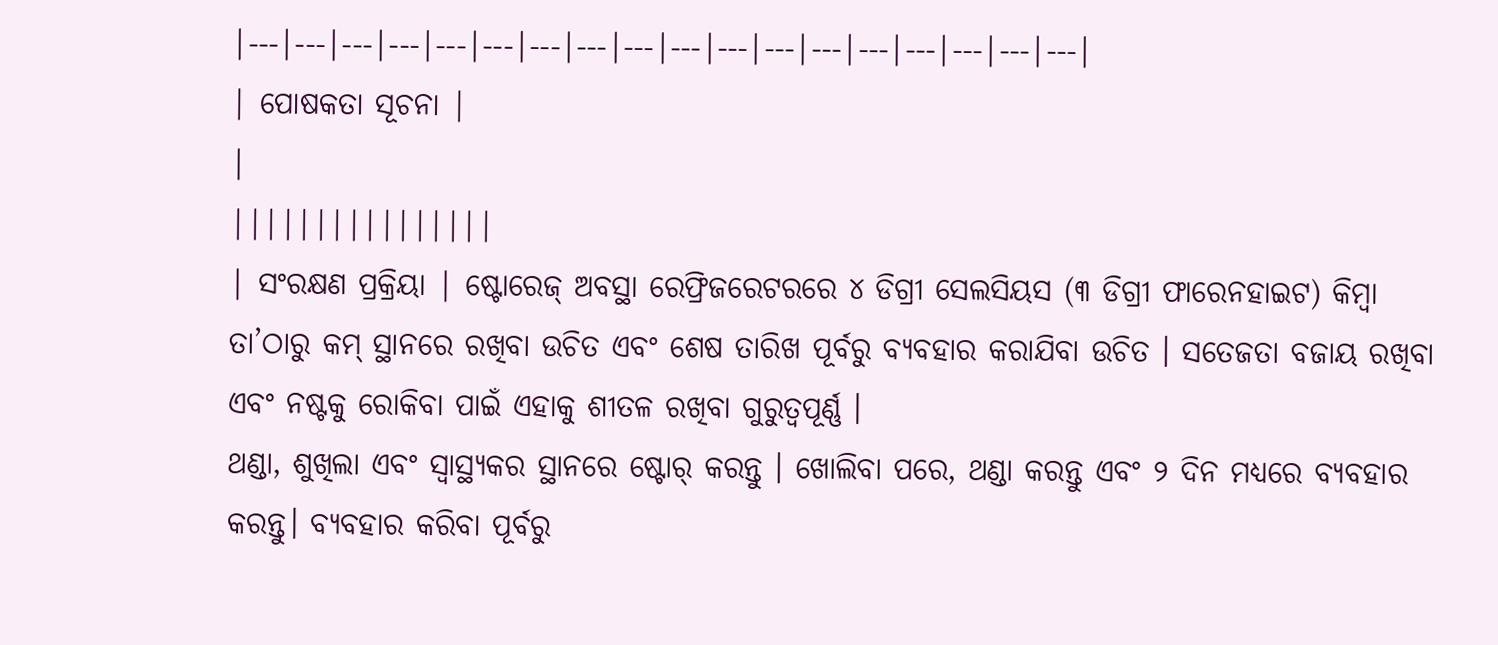|---|---|---|---|---|---|---|---|---|---|---|---|---|---|---|---|---|---|
| ପୋଷକତା ସୂଚନା |
|
||||||||||||||||
| ସଂରକ୍ଷଣ ପ୍ରକ୍ରିୟା | ଷ୍ଟୋରେଜ୍ ଅବସ୍ଥା ରେଫ୍ରିଜରେଟରରେ ୪ ଡିଗ୍ରୀ ସେଲସିୟସ (୩ ଡିଗ୍ରୀ ଫାରେନହାଇଟ) କିମ୍ବା ତା’ଠାରୁ କମ୍ ସ୍ଥାନରେ ରଖିବା ଉଚିତ ଏବଂ ଶେଷ ତାରିଖ ପୂର୍ବରୁ ବ୍ୟବହାର କରାଯିବା ଉଚିତ । ସତେଜତା ବଜାୟ ରଖିବା ଏବଂ ନଷ୍ଟକୁ ରୋକିବା ପାଇଁ ଏହାକୁ ଶୀତଳ ରଖିବା ଗୁରୁତ୍ୱପୂର୍ଣ୍ଣ ।
ଥଣ୍ଡା, ଶୁଖିଲା ଏବଂ ସ୍ୱାସ୍ଥ୍ୟକର ସ୍ଥାନରେ ଷ୍ଟୋର୍ କରନ୍ତୁ । ଖୋଲିବା ପରେ, ଥଣ୍ଡା କରନ୍ତୁ ଏବଂ ୨ ଦିନ ମଧ୍ୟରେ ବ୍ୟବହାର କରନ୍ତୁ। ବ୍ୟବହାର କରିବା ପୂର୍ବରୁ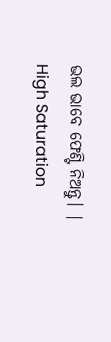ଭଲ ଭାବେ ଫେଣ୍ଟି ନିଅନ୍ତୁ। |
High Saturation